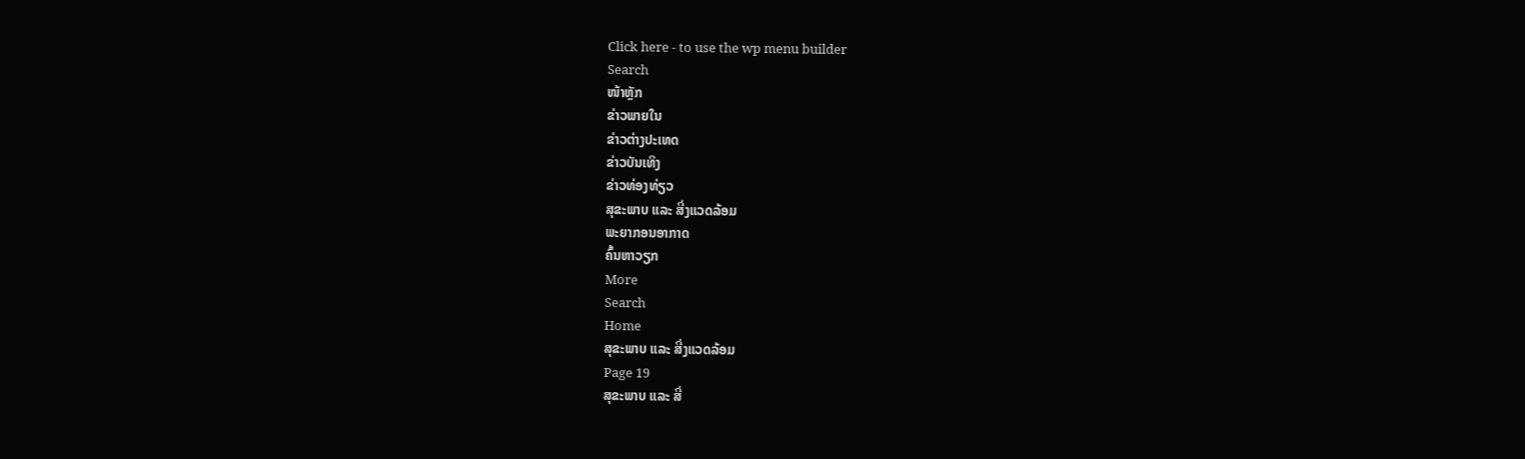Click here - to use the wp menu builder
Search
ໜ້າຫຼັກ
ຂ່າວພາຍໃນ
ຂ່າວຕ່າງປະເທດ
ຂ່າວບັນເທິງ
ຂ່າວທ່ອງທ່ຽວ
ສຸຂະພາບ ແລະ ສີ່ງແວດລ້ອມ
ພະຍາກອນອາກາດ
ຄົ້ນຫາວຽກ
More
Search
Home
ສຸຂະພາບ ແລະ ສີ່ງແວດລ້ອມ
Page 19
ສຸຂະພາບ ແລະ ສີ່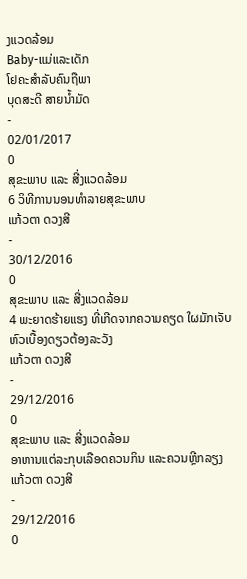ງແວດລ້ອມ
Baby-ແມ່ແລະເດັກ
ໂຢຄະສຳລັບຄົນຖືພາ
ບຸດສະດີ ສາຍນ້ຳມັດ
-
02/01/2017
0
ສຸຂະພາບ ແລະ ສີ່ງແວດລ້ອມ
6 ວິທີການນອນທໍາລາຍສຸຂະພາບ
ແກ້ວຕາ ດວງສີ
-
30/12/2016
0
ສຸຂະພາບ ແລະ ສີ່ງແວດລ້ອມ
4 ພະຍາດຮ້າຍແຮງ ທີ່ເກີດຈາກຄວາມຄຽດ ໃຜມັກເຈັບຫົວເບື້ອງດຽວຕ້ອງລະວັງ
ແກ້ວຕາ ດວງສີ
-
29/12/2016
0
ສຸຂະພາບ ແລະ ສີ່ງແວດລ້ອມ
ອາຫານແຕ່ລະກຸບເລືອດຄວນກິນ ແລະຄວນຫຼີກລຽງ
ແກ້ວຕາ ດວງສີ
-
29/12/2016
0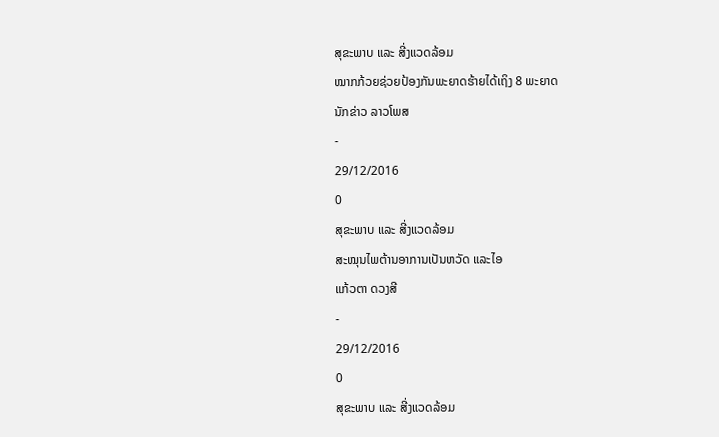ສຸຂະພາບ ແລະ ສີ່ງແວດລ້ອມ
ໝາກກ້ວຍຊ່ວຍປ້ອງກັນພະຍາດຮ້າຍໄດ້ເຖິງ 8 ພະຍາດ
ນັກຂ່າວ ລາວໂພສ
-
29/12/2016
0
ສຸຂະພາບ ແລະ ສີ່ງແວດລ້ອມ
ສະໝຸນໄພຕ້ານອາການເປັນຫວັດ ແລະໄອ
ແກ້ວຕາ ດວງສີ
-
29/12/2016
0
ສຸຂະພາບ ແລະ ສີ່ງແວດລ້ອມ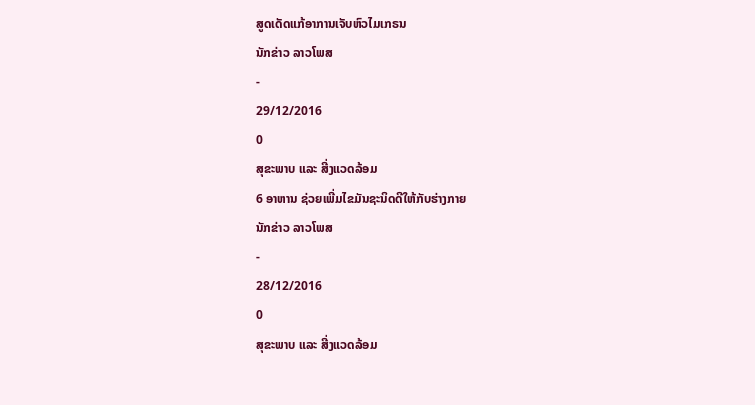ສູດເດັດແກ້ອາການເຈັບຫົວໄມເກຣນ
ນັກຂ່າວ ລາວໂພສ
-
29/12/2016
0
ສຸຂະພາບ ແລະ ສີ່ງແວດລ້ອມ
6 ອາຫານ ຊ່ວຍເພີ່ມໄຂມັນຊະນິດດີໃຫ້ກັບຮ່າງກາຍ
ນັກຂ່າວ ລາວໂພສ
-
28/12/2016
0
ສຸຂະພາບ ແລະ ສີ່ງແວດລ້ອມ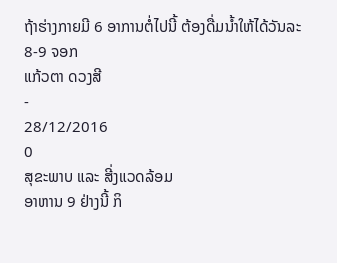ຖ້າຮ່າງກາຍມີ 6 ອາການຕໍ່ໄປນີ້ ຕ້ອງດື່ມນໍ້າໃຫ້ໄດ້ວັນລະ 8-9 ຈອກ
ແກ້ວຕາ ດວງສີ
-
28/12/2016
0
ສຸຂະພາບ ແລະ ສີ່ງແວດລ້ອມ
ອາຫານ 9 ຢ່າງນີ້ ກິ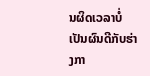ນຜິດເວລາບໍ່ເປັນຜົນດີກັບຮ່າງກາ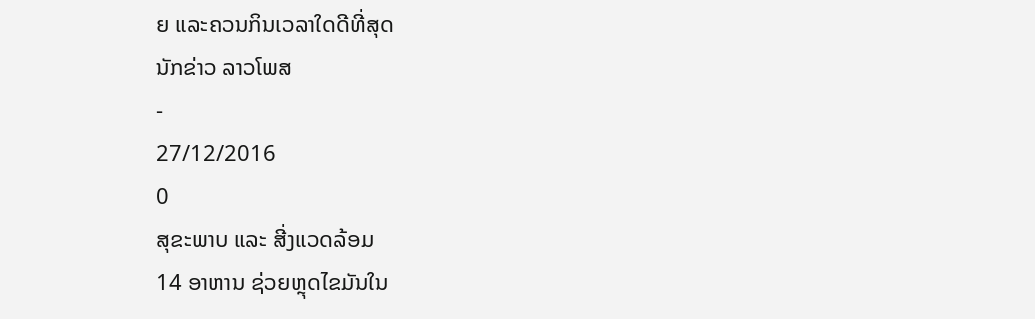ຍ ແລະຄວນກິນເວລາໃດດີທີ່ສຸດ
ນັກຂ່າວ ລາວໂພສ
-
27/12/2016
0
ສຸຂະພາບ ແລະ ສີ່ງແວດລ້ອມ
14 ອາຫານ ຊ່ວຍຫຼຸດໄຂມັນໃນ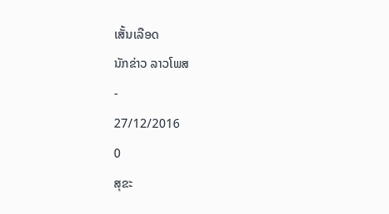ເສັ້ນເລືອດ
ນັກຂ່າວ ລາວໂພສ
-
27/12/2016
0
ສຸຂະ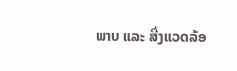ພາບ ແລະ ສີ່ງແວດລ້ອ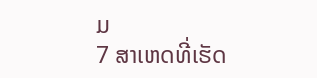ມ
7 ສາເຫດທີ່ເຮັດ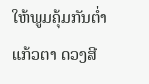ໃຫ້ພູມຄຸ້ມກັນຕໍ່າ
ແກ້ວຕາ ດວງສີ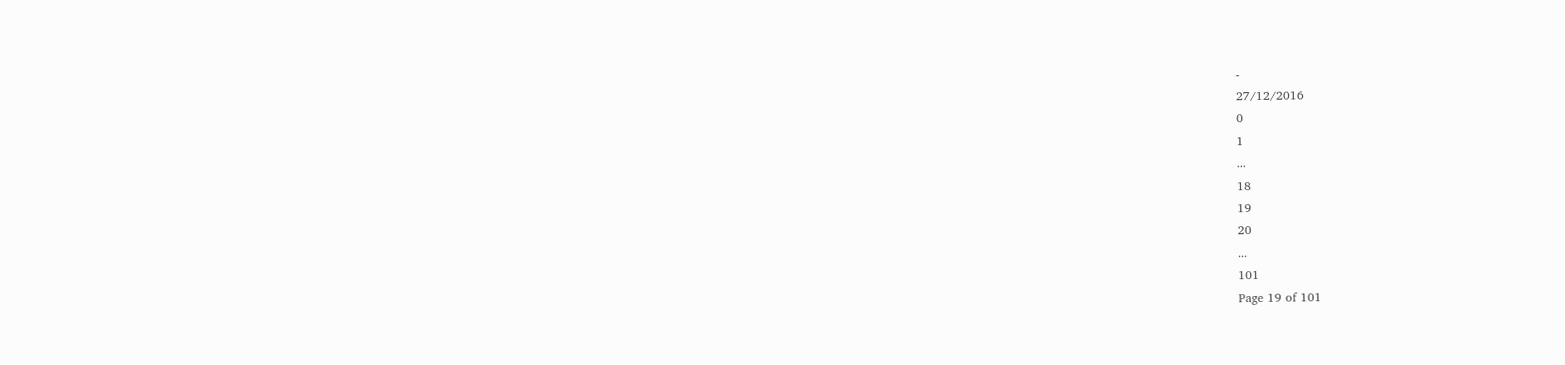-
27/12/2016
0
1
...
18
19
20
...
101
Page 19 of 101